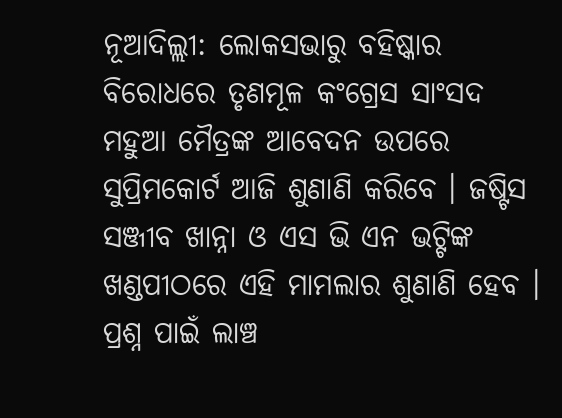ନୂଆଦିଲ୍ଲୀ: ଲୋକସଭାରୁ ବହିଷ୍କାର ବିରୋଧରେ ତୃଣମୂଳ କଂଗ୍ରେସ ସାଂସଦ ମହୁଆ ମୈତ୍ରଙ୍କ ଆବେଦନ ଉପରେ ସୁପ୍ରିମକୋର୍ଟ ଆଜି ଶୁଣାଣି କରିବେ । ଜଷ୍ଟିସ ସଞ୍ଜୀବ ଖାନ୍ନା ଓ ଏସ ଭି ଏନ ଭଟ୍ଟିଙ୍କ ଖଣ୍ଡପୀଠରେ ଏହି ମାମଲାର ଶୁଣାଣି ହେବ ।
ପ୍ରଶ୍ନ ପାଇଁ ଲାଞ୍ଚ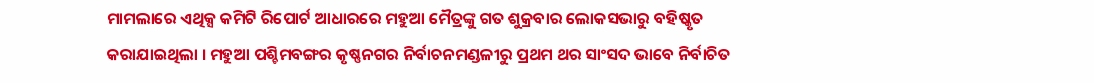ମାମଲାରେ ଏଥିକ୍ସ କମିଟି ରିପୋର୍ଟ ଆଧାରରେ ମହୁଆ ମୈତ୍ରଙ୍କୁ ଗତ ଶୁକ୍ରବାର ଲୋକସଭାରୁ ବହିଷ୍କୃତ କରାଯାଇଥିଲା । ମହୁଆ ପଶ୍ଚିମବଙ୍ଗର କୃଷ୍ଣନଗର ନିର୍ବାଚନମଣ୍ଡଳୀରୁ ପ୍ରଥମ ଥର ସାଂସଦ ଭାବେ ନିର୍ବାଚିତ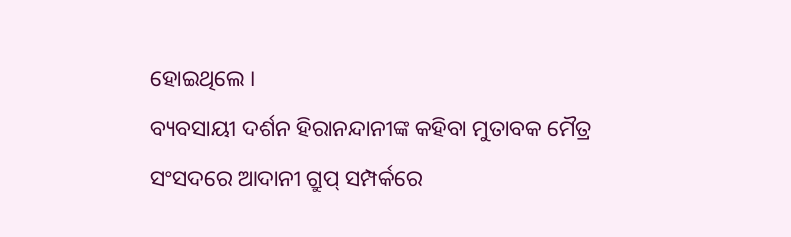ହୋଇଥିଲେ ।
ବ୍ୟବସାୟୀ ଦର୍ଶନ ହିରାନନ୍ଦାନୀଙ୍କ କହିବା ମୁତାବକ ମୈତ୍ର ସଂସଦରେ ଆଦାନୀ ଗ୍ରୁପ୍ ସମ୍ପର୍କରେ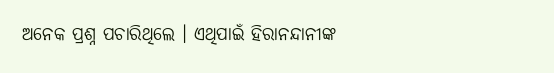ଅନେକ ପ୍ରଶ୍ନ ପଚାରିଥିଲେ । ଏଥିପାଇଁ ହିରାନନ୍ଦାନୀଙ୍କ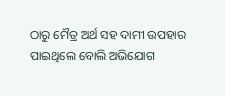ଠାରୁ ମୈତ୍ର ଅର୍ଥ ସହ ଦାମୀ ଉପହାର ପାଇଥିଲେ ବୋଲି ଅଭିଯୋଗ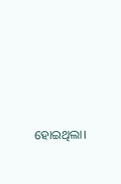ହୋଇଥିଲା।